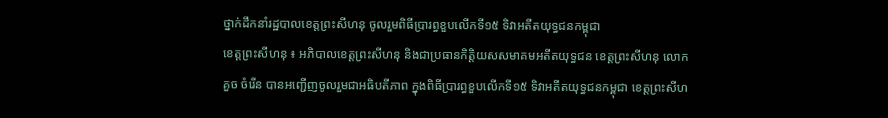ថ្នាក់ដឹកនាំរដ្ឋបាលខេត្តព្រះសីហនុ ចូលរួមពិធីប្រារព្ធខួបលើកទី១៥ ទិវាអតីតយុទ្ធជនកម្ពុជា
ខេត្តព្រះសីហនុ ៖ អភិបាលខេត្តព្រះសីហនុ និងជាប្រធានកិត្តិយសសមាគមអតីតយុទ្ធជន ខេត្តព្រះសីហនុ លោក គួច ចំរើន បានអញ្ជើញចូលរួមជាអធិបតីភាព ក្នុងពិធីប្រារព្ធខួបលើកទី១៥ ទិវាអតីតយុទ្ធជនកម្ពុជា ខេត្តព្រះសីហ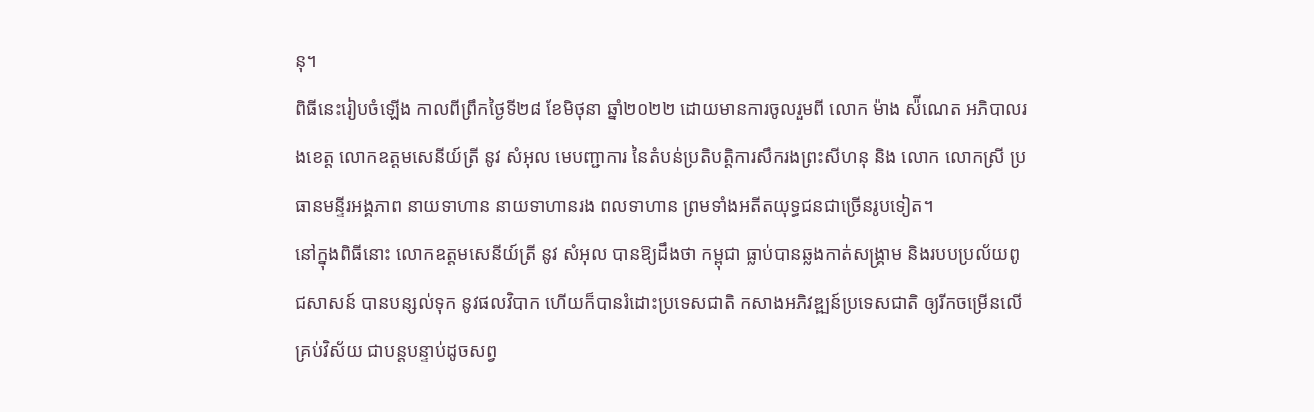នុ។
ពិធីនេះរៀបចំឡើង កាលពីព្រឹកថ្ងៃទី២៨ ខែមិថុនា ឆ្នាំ២០២២ ដោយមានការចូលរួមពី លោក ម៉ាង ស៉ីណេត អភិបាលរងខេត្ត លោកឧត្តមសេនីយ៍ត្រី នូវ សំអុល មេបញ្ជាការ នៃតំបន់ប្រតិបតិ្តការសឹករងព្រះសីហនុ និង លោក លោកស្រី ប្រធានមន្ទីរអង្គភាព នាយទាហាន នាយទាហានរង ពលទាហាន ព្រមទាំងអតីតយុទ្ធជនជាច្រើនរូបទៀត។
នៅក្នុងពិធីនោះ លោកឧត្តមសេនីយ៍ត្រី នូវ សំអុល បានឱ្យដឹងថា កម្ពុជា ធ្លាប់បានឆ្លងកាត់សង្គ្រាម និងរបបប្រល័យពូជសាសន៍ បានបន្សល់ទុក នូវផលវិបាក ហើយក៏បានរំដោះប្រទេសជាតិ កសាងអភិវឌ្ឍន៍ប្រទេសជាតិ ឲ្យរីកចម្រើនលើគ្រប់វិស័យ ជាបន្តបន្ទាប់ដូចសព្វ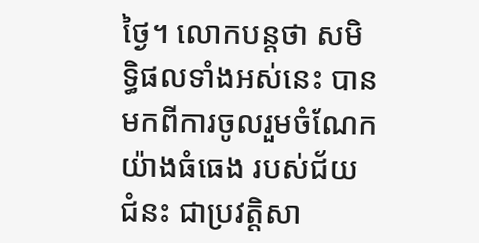ថ្ងៃ។ លោកបន្តថា សមិទ្ធិផលទាំងអស់នេះ បានមកពីការចូលរួមចំណែកយ៉ាងធំធេង របស់ជ័យជំនះ ជាប្រវត្តិសា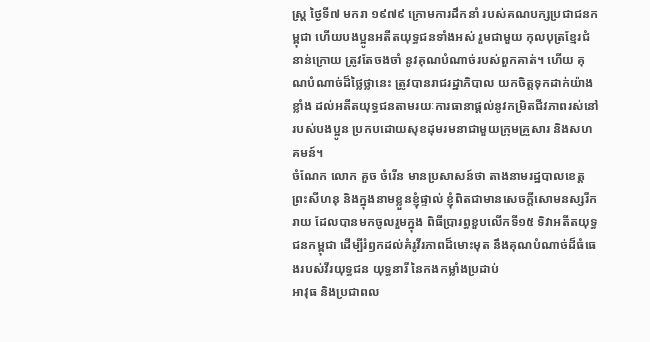ស្ត្រ ថ្ងៃទី៧ មករា ១៩៧៩ ក្រោមការដឹកនាំ របស់គណបក្សប្រជាជនកម្ពុជា ហើយបងប្អូនអតីតយុទ្ធជនទាំងអស់ រួមជាមួយ កុលបុត្រខ្មែរជំនាន់ក្រោយ ត្រូវតែចងចាំ នូវគុណបំណាច់របស់ពួកគាត់។ ហើយ គុណបំណាច់ដ៏ថ្លៃថ្លានេះ ត្រូវបានរាជរដ្ឋាភិបាល យកចិត្តទុកដាក់យ៉ាងខ្លាំង ដល់អតីតយុទ្ធជនតាមរយៈការធានាផ្ដល់នូវកម្រិតជីវភាពរស់នៅ របស់បងប្អូន ប្រកបដោយសុខដុមរមនាជាមួយក្រុមគ្រួសារ និងសហគមន៍។
ចំណែក លោក គួច ចំរើន មានប្រសាសន៍ថា តាងនាមរដ្ឋបាលខេត្តព្រះសីហនុ និងក្នុងនាមខ្លួនខ្ញុំផ្ទាល់ ខ្ញុំពិតជាមានសេចក្តីសោមនស្សរីករាយ ដែលបានមកចូលរួមក្នុង ពិធីប្រារព្ធខួបលើកទី១៥ ទិវាអតីតយុទ្ធជនកម្ពុជា ដើម្បីរំឭកដល់គំរូវីរភាពដ៏មោះមុត នឹងគុណបំណាច់ដ៏ធំធេងរបស់វីរយុទ្ធជន យុទ្ធនារី នៃកងកម្លាំងប្រដាប់
អាវុធ និងប្រជាពល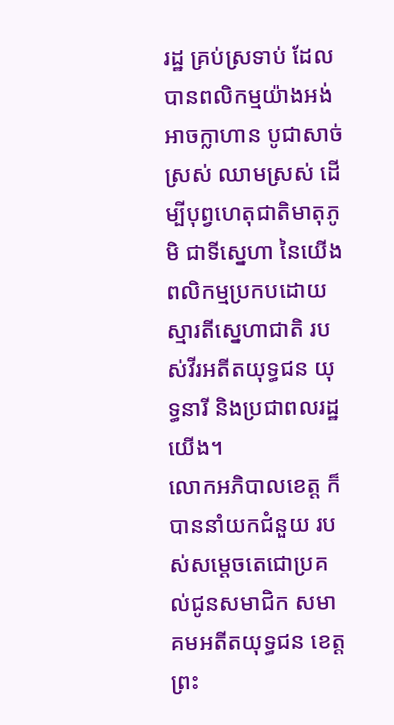រដ្ឋ គ្រប់ស្រទាប់ ដែលបានពលិកម្មយ៉ាងអង់អាចក្លាហាន បូជាសាច់ស្រស់ ឈាមស្រស់ ដើម្បីបុព្វហេតុជាតិមាតុភូមិ ជាទីស្នេហា នៃយើង ពលិកម្មប្រកបដោយស្មារតីស្នេហាជាតិ របស់វីរអតីតយុទ្ធជន យុទ្ធនារី និងប្រជាពលរដ្ឋយើង។
លោកអភិបាលខេត្ត ក៏បាននាំយកជំនួយ របស់សម្ដេចតេជោប្រគល់ជូនសមាជិក សមាគមអតីតយុទ្ធជន ខេត្តព្រះ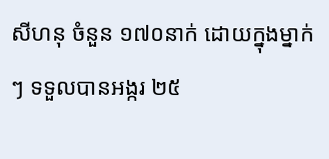សីហនុ ចំនួន ១៧០នាក់ ដោយក្នុងម្នាក់ៗ ទទួលបានអង្ករ ២៥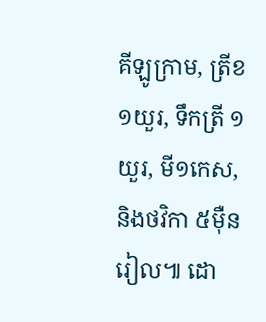គីឡូក្រាម, ត្រីខ ១យួរ, ទឹកត្រី ១យួរ, មី១កេស, និងថវិកា ៥ម៉ឺនរៀល៕ ដោ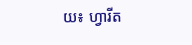យ៖ ហ្វារីត